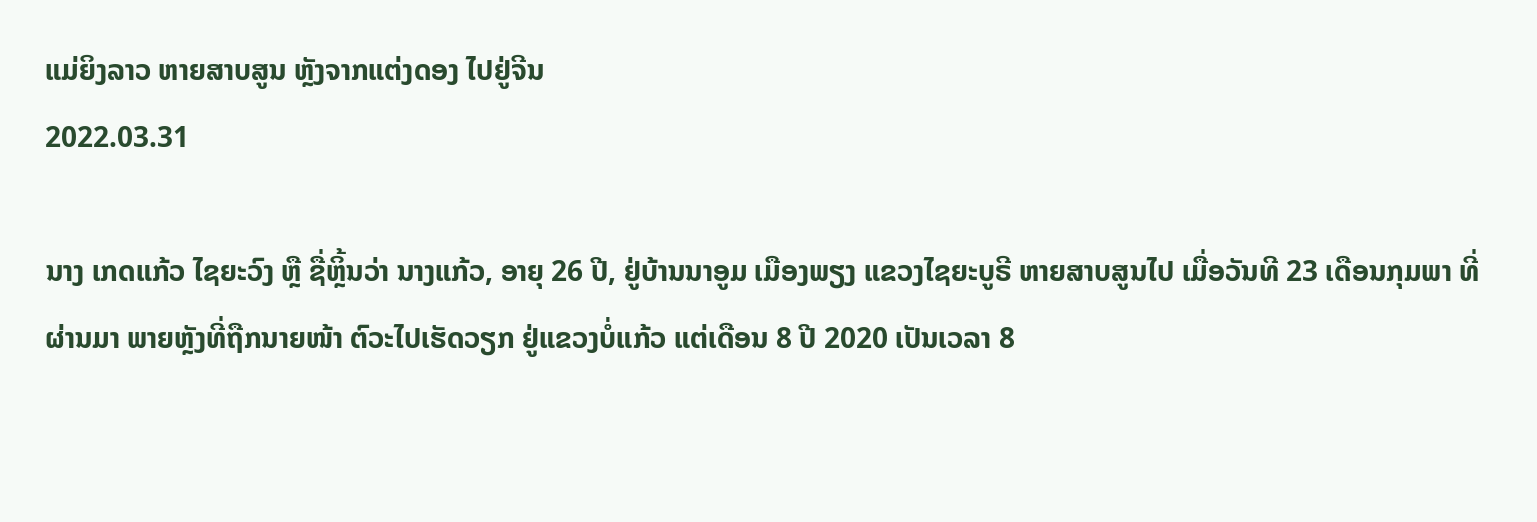ແມ່ຍິງລາວ ຫາຍສາບສູນ ຫຼັງຈາກແຕ່ງດອງ ໄປຢູ່ຈີນ
2022.03.31

ນາງ ເກດແກ້ວ ໄຊຍະວົງ ຫຼື ຊື່ຫຼິ້ນວ່າ ນາງແກ້ວ, ອາຍຸ 26 ປີ, ຢູ່ບ້ານນາອູມ ເມືອງພຽງ ແຂວງໄຊຍະບູຣີ ຫາຍສາບສູນໄປ ເມື່ອວັນທີ 23 ເດືອນກຸມພາ ທີ່ຜ່ານມາ ພາຍຫຼັງທີ່ຖືກນາຍໜ້າ ຕົວະໄປເຮັດວຽກ ຢູ່ແຂວງບໍ່ແກ້ວ ແຕ່ເດືອນ 8 ປີ 2020 ເປັນເວລາ 8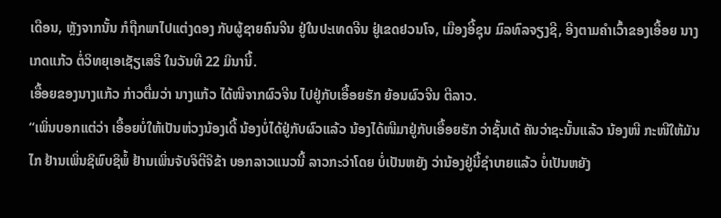ເດືອນ, ຫຼັງຈາກນັ້ນ ກໍຖືກພາໄປແຕ່ງດອງ ກັບຜູ້ຊາຍຄົນຈີນ ຢູ່ໃນປະເທດຈີນ ຢູ່ເຂດຢວນໂຈ, ເມືອງອີ້ຊຸນ ມົລທົລຈຽງຊີ, ອີງຕາມຄຳເວົ້າຂອງເອື້ອຍ ນາງເກດແກ້ວ ຕໍ່ວິທຍຸເອເຊັຽເສຣີ ໃນວັນທີ 22 ມິນານີ້.
ເອື້ອຍຂອງນາງແກ້ວ ກ່າວຕື່ມວ່າ ນາງແກ້ວ ໄດ້ໜີຈາກຜົວຈີນ ໄປຢູ່ກັບເອື້ອຍຮັກ ຍ້ອນຜົວຈີນ ຕີລາວ.
“ເພິ່ນບອກແຕ່ວ່າ ເອື້ອຍບໍ່ໃຫ້ເປັນຫ່ວງນ້ອງເດີ້ ນ້ອງບໍ່ໄດ້ຢູ່ກັບຜົວແລ້ວ ນ້ອງໄດ້ໜີມາຢູ່ກັບເອື້ອຍຮັກ ວ່າຊັ້ນເດ້ ຄັນວ່າຊະນັ້ນແລ້ວ ນ້ອງໜີ ກະໜີໃຫ້ມັນໄກ ຢ້ານເພິ່ນຊິພົບຊິພໍ້ ຢ້ານເພິ່ນຈັບຈິຕີຈິຂ້າ ບອກລາວແນວນີ້ ລາວກະວ່າໂດຍ ບໍ່ເປັນຫຍັງ ວ່ານ້ອງຢູ່ນີ້ຊໍາບາຍແລ້ວ ບໍ່ເປັນຫຍັງ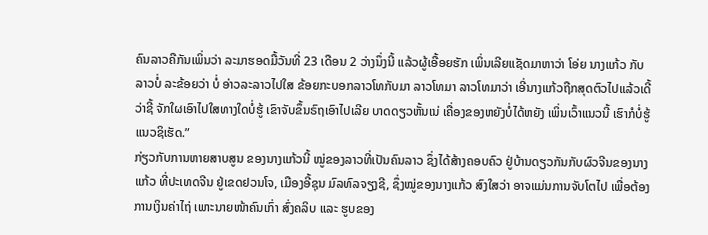ຄົນລາວຄືກັນເພິ່ນວ່າ ລະມາຮອດມື້ວັນທີ່ 23 ເດືອນ 2 ວ່າງນຶ່ງນີ້ ແລ້ວຜູ້ເອື້ອຍຮັກ ເພິ່ນເລີຍແຊັດມາຫາວ່າ ໂອ່ຍ ນາງແກ້ວ ກັບລາວບໍ່ ລະຂ້ອຍວ່າ ບໍ່ ອ່າວລະລາວໄປໃສ ຂ້ອຍກະບອກລາວໂທກັບມາ ລາວໂທມາ ລາວໂທມາວ່າ ເອີ່ນາງແກ້ວຖືກສຸດຕົວໄປແລ້ວເດີ້ວ່າຊີ້ ຈັກໃຜເອົາໄປໃສທາງໃດບໍ່ຮູ້ ເຂົາຈັບຂຶ້ນຣົຖເອົາໄປເລີຍ ບາດດຽວຫັ້ນເນ່ ເຄື່ອງຂອງຫຍັງບໍ່ໄດ້ຫຍັງ ເພິ່ນເວົ້າແນວນີ້ ເຮົາກໍບໍ່ຮູ້ແນວຊິເຮັດ.”
ກ່ຽວກັບການຫາຍສາບສູນ ຂອງນາງແກ້ວນີ້ ໝູ່ຂອງລາວທີ່ເປັນຄົນລາວ ຊຶ່ງໄດ້ສ້າງຄອບຄົວ ຢູ່ບ້ານດຽວກັນກັບຜົວຈີນຂອງນາງແກ້ວ ທີ່ປະເທດຈີນ ຢູ່ເຂດຢວນໂຈ, ເມືອງອີ້ຊຸນ ມົລທົລຈຽງຊີ, ຊຶ່ງໝູ່ຂອງນາງແກ້ວ ສົງໃສວ່າ ອາຈແມ່ນການຈັບໂຕໄປ ເພື່ອຕ້ອງການເງິນຄ່າໄຖ່ ເພາະນາຍໜ້າຄົນເກົ່າ ສົ່ງຄລິບ ແລະ ຮູບຂອງ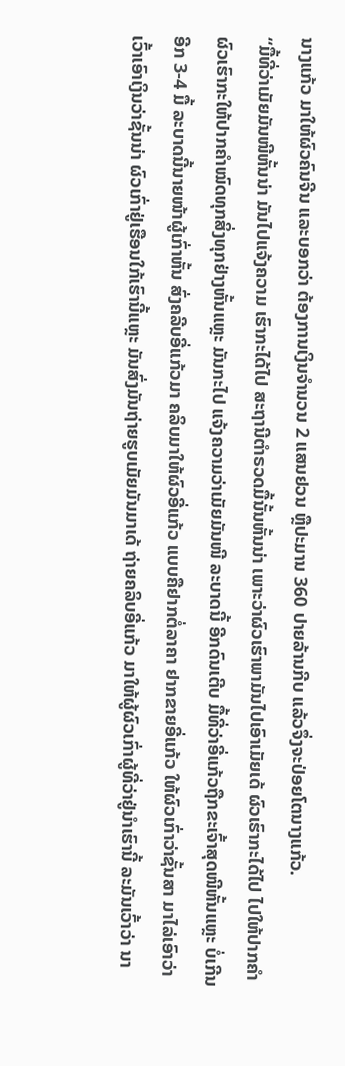ນາງແກ້ວ ມາໃຫ້ຜົວຄົນຈີນ ແລະບອກວ່າ ຕ້ອງການເງິນຈໍານວນ 2 ແສນຢວນ ຫຼືປະມານ 360 ປາຍລ້ານກີບ ແລ້ວຈຶ່ງຈະປ່ອຍໂຕນາງແກ້ວ.
“ມື້ທີ່ວ່າເມັຍມັນໜີຫັ້ນນ່າ ມັນໄປແຈ້ງຄວາມ ເຮົາກະໄດ້ໄປ ສະຖານີຕໍາຣວດມື້ນັ້ນຫັ້ນນ່າ ເພາະວ່າຜົວເຮົາພາມັນໄປເອົາເມັຍເດ້ ຜົວເຮົາກະໄດ້ໄປ ໄປໃຫ້ປາກຄໍາ ຜົວເຮົາກະໃຫ້ປາກຄໍາໝົດທຸກສິ່ງທຸກຢ່າງຫັ້ນແຫຼະ ມັນກະໄປ ແຈ້ງຄວາມວ່າເມັຍມັນໜີ ລະບາດນີ້ ອີກດົນເຕີບ ມື້ທີ່ວ່າອີ່ແກ້ວຖືກຂະເຈົ້າສຸດໜີຫັ້ນແຫຼະ ບໍ່ເກີນອີກ 3-4 ມື້ ລະບາດນີ້ນາຍໜ້າຜູ້ເກົ່າຫັ້ນ ສົ່ງຄລີບອີ່ແກ້ວມາ ຄລິບມາໃຫ້ຜົວອີ່ແກ້ວ ແບບຄືຢາກຕໍ່ລາຄາ ຢາກຂາຍອີ່ແກ້ວ ໃຫ້ຜົວເກົ່າວ່າຊັ້ນສາ ມາໄລ່ເອົາວ່າເວົ້າເອົາເງິນວ່າຊັ້ນນ່າ ຜົວເກົ່າຢູ່ເຮືອນໃກ້ເຮົານີ້ແຫຼະ ມັນສົ່ງມັນຖ່າຍຮູບເມັຍມັນມາເດ້ ຖ່າຍຄລິບອີ່ແກ້ວ ມາໃຫ້ຜູ້ຜົວເກົ່າຜູ້ທີ່ວ່າຢູ່ນໍາເຮົານີ້ ລະມັນເວົ້າວ່າ ນາ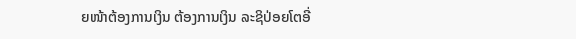ຍໜ້າຕ້ອງການເງິນ ຕ້ອງການເງິນ ລະຊິປ່ອຍໂຕອີ່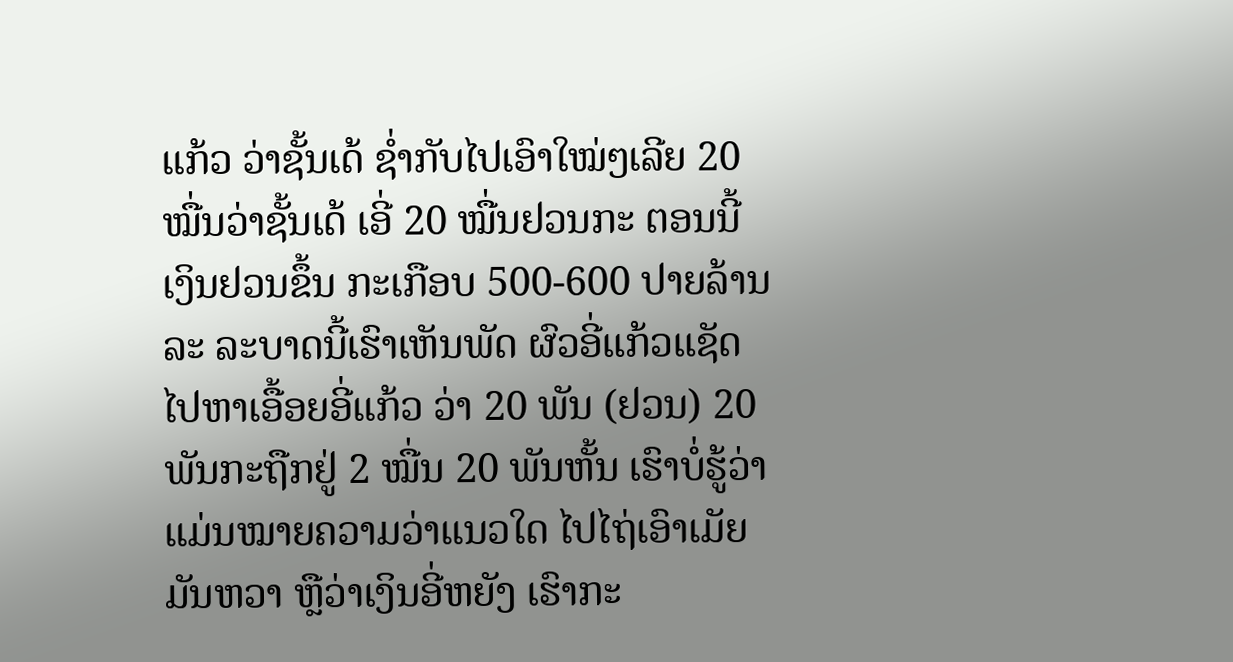ແກ້ວ ວ່າຊັ້ນເດ້ ຊໍ່າກັບໄປເອົາໃໝ່ໆເລີຍ 20 ໝື່ນວ່າຊັ້ນເດ້ ເອີ່ 20 ໝື່ນຢວນກະ ຕອນນີ້ເງິນຢວນຂຶ້ນ ກະເກືອບ 500-600 ປາຍລ້ານລະ ລະບາດນີ້ເຮົາເຫັນພັດ ຜົວອີ່ແກ້ວແຊັດໄປຫາເອື້ອຍອີ່ແກ້ວ ວ່າ 20 ພັນ (ຢວນ) 20 ພັນກະຖືກຢູ່ 2 ໝື່ນ 20 ພັນຫັ້ນ ເຮົາບໍ່ຮູ້ວ່າແມ່ນໝາຍຄວາມວ່າແນວໃດ ໄປໄຖ່ເອົາເມັຍມັນຫວາ ຫຼືວ່າເງິນອີ່ຫຍັງ ເຮົາກະ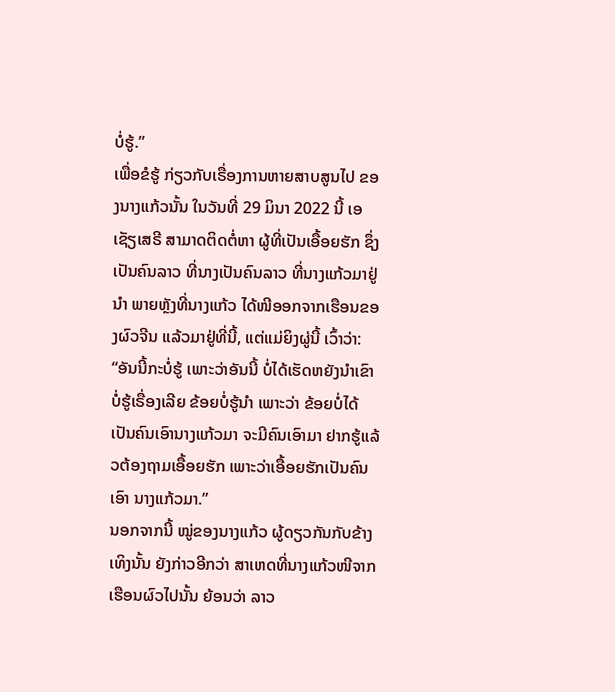ບໍ່ຮູ້.”
ເພື່ອຂໍຮູ້ ກ່ຽວກັບເຣື່ອງການຫາຍສາບສູນໄປ ຂອງນາງແກ້ວນັ້ນ ໃນວັນທີ່ 29 ມິນາ 2022 ນີ້ ເອເຊັຽເສຣີ ສາມາດຕິດຕໍ່ຫາ ຜູ້ທີ່ເປັນເອື້ອຍຮັກ ຊຶ່ງເປັນຄົນລາວ ທີ່ນາງເປັນຄົນລາວ ທີ່ນາງແກ້ວມາຢູ່ນໍາ ພາຍຫຼັງທີ່ນາງແກ້ວ ໄດ້ໜີອອກຈາກເຮືອນຂອງຜົວຈີນ ແລ້ວມາຢູ່ທີ່ນີ້, ແຕ່ແມ່ຍິງຜູ່ນີ້ ເວົ້າວ່າ:
“ອັນນີ້ກະບໍ່ຮູ້ ເພາະວ່າອັນນີ້ ບໍ່ໄດ້ເຮັດຫຍັງນໍາເຂົາ ບໍ່ຮູ້ເຣື່ອງເລີຍ ຂ້ອຍບໍ່ຮູ້ນໍາ ເພາະວ່າ ຂ້ອຍບໍ່ໄດ້ເປັນຄົນເອົານາງແກ້ວມາ ຈະມີຄົນເອົາມາ ຢາກຮູ້ແລ້ວຕ້ອງຖາມເອື້ອຍຮັກ ເພາະວ່າເອື້ອຍຮັກເປັນຄົນເອົາ ນາງແກ້ວມາ.”
ນອກຈາກນີ້ ໝູ່ຂອງນາງແກ້ວ ຜູ້ດຽວກັນກັບຂ້າງເທິງນັ້ນ ຍັງກ່າວອີກວ່າ ສາເຫດທີ່ນາງແກ້ວໜີຈາກເຮືອນຜົວໄປນັ້ນ ຍ້ອນວ່າ ລາວ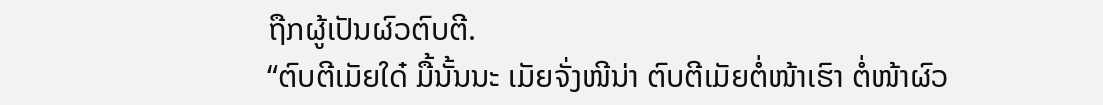ຖືກຜູ້ເປັນຜົວຕົບຕີ.
“ຕົບຕີເມັຍໃດ໋ ມື້ນັ້ນນະ ເມັຍຈັ່ງໜີນ່າ ຕົບຕີເມັຍຕໍ່ໜ້າເຮົາ ຕໍ່ໜ້າຜົວ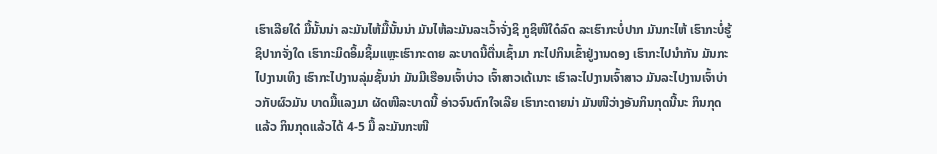ເຮົາເລີຍໃດ໋ ມື້ນັ້ນນ່າ ລະມັນໄຫ້ມື້ນັ້ນນ່າ ມັນໄຫ້ລະມັນລະເວົ້າຈັ່ງຊິ ກູຊິໜີໃດ໋ລົດ ລະເຮົາກະບໍ່ປາກ ມັນກະໄຫ້ ເຮົາກະບໍ່ຮູ້ຊິປາກຈັ່ງໃດ ເຮົາກະມິດອິ້ມຊິ້ມແຫຼະເຮົາກະດາຍ ລະບາດນີ້ຕື່ນເຊົ້າມາ ກະໄປກິນເຂົ້າຢູ່ງານດອງ ເຮົາກະໄປນໍາກັນ ມັນກະໄປງານເທິງ ເຮົາກະໄປງານລຸ່ມຊັ້ນນ່າ ມັນມີເຮືອນເຈົ້າບ່າວ ເຈົ້າສາວເດ້ເນາະ ເຮົາລະໄປງານເຈົ້າສາວ ມັນລະໄປງານເຈົ້າບ່າວກັບຜົວມັນ ບາດມື້ແລງມາ ຜັດໜີລະບາດນີ້ ອ່າວຈົນຕົກໃຈເລີຍ ເຮົາກະດາຍນ່າ ມັນໜີວ່າງອັນກິນກຸດນີ້ນະ ກິນກຸດແລ້ວ ກິນກຸດແລ້ວໄດ້ 4-5 ມື້ ລະມັນກະໜີ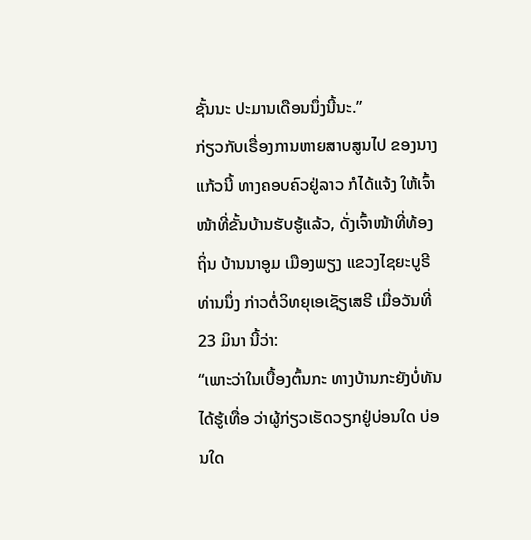ຊັ້ນນະ ປະມານເດືອນນຶ່ງນີ້ນະ.”
ກ່ຽວກັບເຣື່ອງການຫາຍສາບສູນໄປ ຂອງນາງແກ້ວນີ້ ທາງຄອບຄົວຢູ່ລາວ ກໍໄດ້ແຈ້ງ ໃຫ້ເຈົ້າໜ້າທີ່ຂັ້ນບ້ານຮັບຮູ້ແລ້ວ, ດັ່ງເຈົ້າໜ້າທີ່ທ້ອງຖິ່ນ ບ້ານນາອູມ ເມືອງພຽງ ແຂວງໄຊຍະບູຣີ ທ່ານນຶ່ງ ກ່າວຕໍ່ວິທຍຸເອເຊັຽເສຣີ ເມື່ອວັນທີ່ 23 ມິນາ ນີ້ວ່າ:
“ເພາະວ່າໃນເບື້ອງຕົ້ນກະ ທາງບ້ານກະຍັງບໍ່ທັນໄດ້ຮູ້ເທື່ອ ວ່າຜູ້ກ່ຽວເຮັດວຽກຢູ່ບ່ອນໃດ ບ່ອນໃດ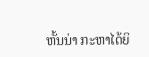ຫັ້ນນ່າ ກະຫາໄດ້ຍິ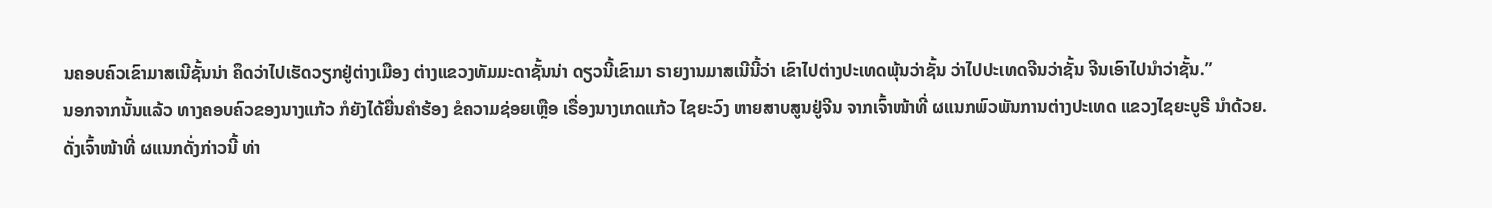ນຄອບຄົວເຂົາມາສເນີຊັ້ນນ່າ ຄຶດວ່າໄປເຮັດວຽກຢູ່ຕ່າງເມືອງ ຕ່າງແຂວງທັມມະດາຊັ້ນນ່າ ດຽວນີ້ເຂົາມາ ຣາຍງານມາສເນີນີ້ວ່າ ເຂົາໄປຕ່າງປະເທດພຸ້ນວ່າຊັ້ນ ວ່າໄປປະເທດຈີນວ່າຊັ້ນ ຈີນເອົາໄປນໍາວ່າຊັ້ນ.”
ນອກຈາກນັ້ນແລ້ວ ທາງຄອບຄົວຂອງນາງແກ້ວ ກໍຍັງໄດ້ຍື່ນຄໍາຮ້ອງ ຂໍຄວາມຊ່ອຍເຫຼືອ ເຣື່ອງນາງເກດແກ້ວ ໄຊຍະວົງ ຫາຍສາບສູນຢູ່ຈີນ ຈາກເຈົ້າໜ້າທີ່ ຜແນກພົວພັນການຕ່າງປະເທດ ແຂວງໄຊຍະບູຣີ ນໍາດ້ວຍ.
ດັ່ງເຈົ້າໜ້າທີ່ ຜແນກດັ່ງກ່າວນີ້ ທ່າ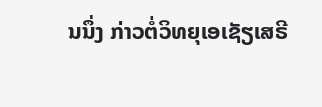ນນຶ່ງ ກ່າວຕໍ່ວິທຍຸເອເຊັຽເສຣີ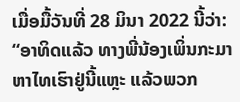ເມື່ອມື້ວັນທີ່ 28 ມິນາ 2022 ນີ້ວ່າ:
“ອາທິດແລ້ວ ທາງພີ່ນ້ອງເພິ່ນກະມາຫາໄທເຮົາຢູ່ນີ້ແຫຼະ ແລ້ວພວກ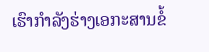ເຮົາກໍາລັງຮ່າງເອກະສານຂໍ້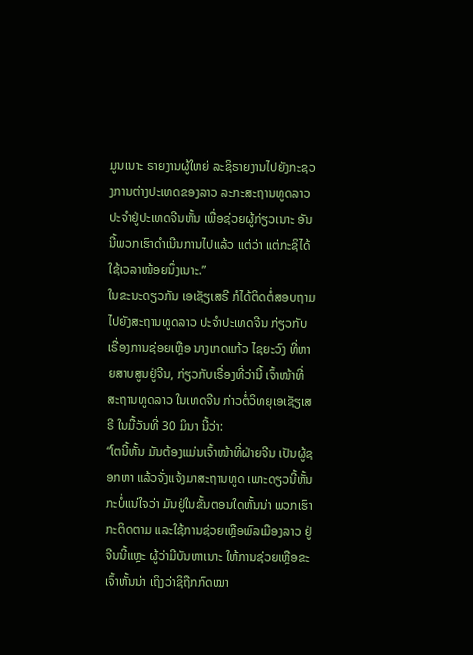ມູນເນາະ ຣາຍງານຜູ້ໃຫຍ່ ລະຊິຣາຍງານໄປຍັງກະຊວງການຕ່າງປະເທດຂອງລາວ ລະກະສະຖານທູດລາວ ປະຈໍາຢູ່ປະເທດຈີນຫັ້ນ ເພື່ອຊ່ວຍຜູ້ກ່ຽວເນາະ ອັນນີ້ພວກເຮົາດໍາເນີນການໄປແລ້ວ ແຕ່ວ່າ ແຕ່ກະຊິໄດ້ໃຊ້ເວລາໜ້ອຍນຶ່ງເນາະ.”
ໃນຂະນະດຽວກັນ ເອເຊັຽເສຣີ ກໍໄດ້ຕິດຕໍ່ສອບຖາມໄປຍັງສະຖານທູດລາວ ປະຈໍາປະເທດຈີນ ກ່ຽວກັບເຣື່ອງການຊ່ອຍເຫຼືອ ນາງເກດແກ້ວ ໄຊຍະວົງ ທີ່ຫາຍສາບສູນຢູ່ຈີນ, ກ່ຽວກັບເຣື່ອງທີ່ວ່ານີ້ ເຈົ້າໜ້າທີ່ສະຖານທູດລາວ ໃນເທດຈີນ ກ່າວຕໍ່ວິທຍຸເອເຊັຽເສຣີ ໃນມື້ວັນທີ່ 30 ມິນາ ນີ້ວ່າ:
“ໂຕນີ້ຫັ້ນ ມັນຕ້ອງແມ່ນເຈົ້າໜ້າທີ່ຝ່າຍຈີນ ເປັນຜູ້ຊອກຫາ ແລ້ວຈັ່ງແຈ້ງມາສະຖານທູດ ເພາະດຽວນີ້ຫັ້ນ ກະບໍ່ແນ່ໃຈວ່າ ມັນຢູ່ໃນຂັ້ນຕອນໃດຫັ້ນນ່າ ພວກເຮົາກະຕິດຕາມ ແລະໃຊ້ການຊ່ວຍເຫຼືອພົລເມືອງລາວ ຢູ່ຈີນນີ້ແຫຼະ ຜູ້ວ່າມີບັນຫາເນາະ ໃຫ້ການຊ່ວຍເຫຼືອຂະເຈົ້າຫັ້ນນ່າ ເຖິງວ່າຊິຖືກກົດໝາ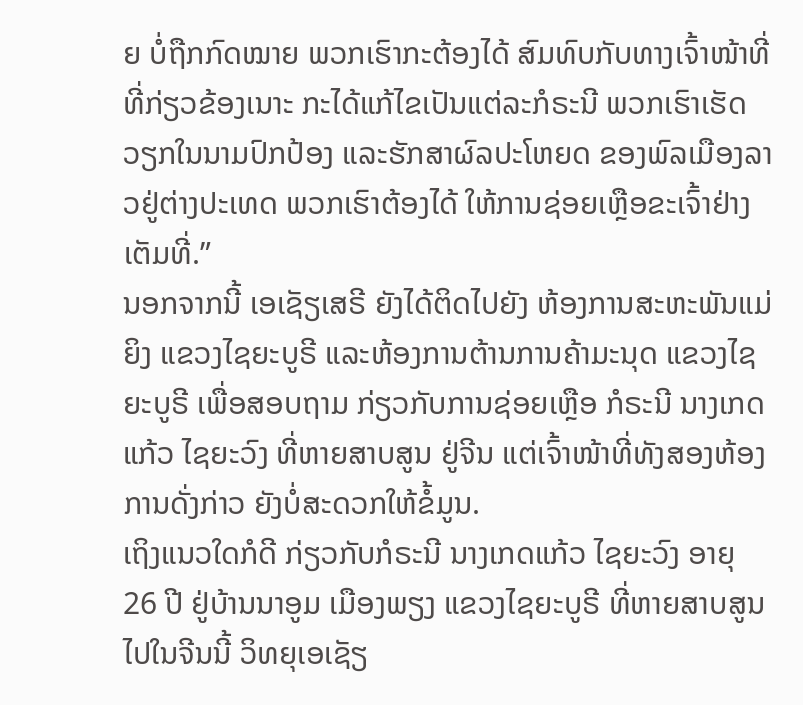ຍ ບໍ່ຖືກກົດໝາຍ ພວກເຮົາກະຕ້ອງໄດ້ ສົມທົບກັບທາງເຈົ້າໜ້າທີ່ ທີ່ກ່ຽວຂ້ອງເນາະ ກະໄດ້ແກ້ໄຂເປັນແຕ່ລະກໍຣະນີ ພວກເຮົາເຮັດວຽກໃນນາມປົກປ້ອງ ແລະຮັກສາຜົລປະໂຫຍດ ຂອງພົລເມືອງລາວຢູ່ຕ່າງປະເທດ ພວກເຮົາຕ້ອງໄດ້ ໃຫ້ການຊ່ອຍເຫຼືອຂະເຈົ້າຢ່າງເຕັມທີ່.”
ນອກຈາກນີ້ ເອເຊັຽເສຣີ ຍັງໄດ້ຕິດໄປຍັງ ຫ້ອງການສະຫະພັນແມ່ຍິງ ແຂວງໄຊຍະບູຣີ ແລະຫ້ອງການຕ້ານການຄ້າມະນຸດ ແຂວງໄຊຍະບູຣີ ເພື່ອສອບຖາມ ກ່ຽວກັບການຊ່ອຍເຫຼືອ ກໍຣະນີ ນາງເກດແກ້ວ ໄຊຍະວົງ ທີ່ຫາຍສາບສູນ ຢູ່ຈີນ ແຕ່ເຈົ້າໜ້າທີ່ທັງສອງຫ້ອງການດັ່ງກ່າວ ຍັງບໍ່ສະດວກໃຫ້ຂໍ້ມູນ.
ເຖິງແນວໃດກໍດີ ກ່ຽວກັບກໍຣະນີ ນາງເກດແກ້ວ ໄຊຍະວົງ ອາຍຸ 26 ປີ ຢູ່ບ້ານນາອູມ ເມືອງພຽງ ແຂວງໄຊຍະບູຣີ ທີ່ຫາຍສາບສູນໄປໃນຈີນນີ້ ວິທຍຸເອເຊັຽ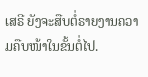ເສຣີ ຍັງຈະສືບຕໍ່ຣາຍງານຄວາມຄືບໜ້າໃນຂັ້ນຕໍ່ໄປ.